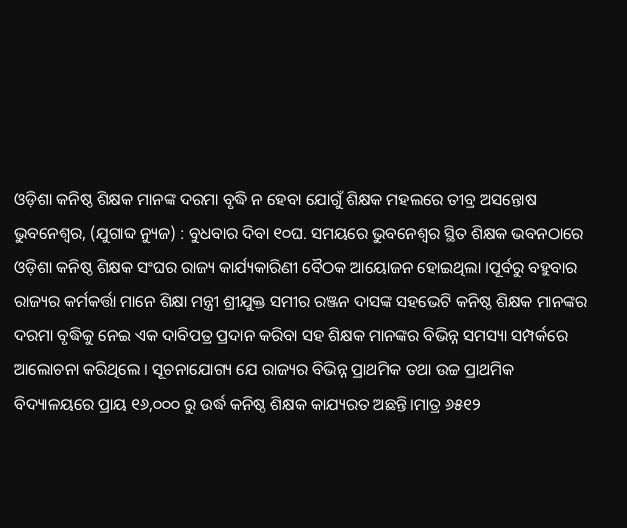ଓଡ଼ିଶା କନିଷ୍ଠ ଶିକ୍ଷକ ମାନଙ୍କ ଦରମା ବୃଦ୍ଧି ନ ହେବା ଯୋଗୁଁ ଶିକ୍ଷକ ମହଲରେ ତୀବ୍ର ଅସନ୍ତୋଷ
ଭୁବନେଶ୍ୱର, (ଯୁଗାବ୍ଦ ନ୍ୟୁଜ) : ବୁଧବାର ଦିବା ୧୦ଘ. ସମୟରେ ଭୁବନେଶ୍ଵର ସ୍ଥିତ ଶିକ୍ଷକ ଭବନଠାରେ ଓଡ଼ିଶା କନିଷ୍ଠ ଶିକ୍ଷକ ସଂଘର ରାଜ୍ୟ କାର୍ଯ୍ୟକାରିଣୀ ବୈଠକ ଆୟୋଜନ ହୋଇଥିଲା ।ପୂର୍ବରୁ ବହୁବାର ରାଜ୍ୟର କର୍ମକର୍ତ୍ତା ମାନେ ଶିକ୍ଷା ମନ୍ତ୍ରୀ ଶ୍ରୀଯୁକ୍ତ ସମୀର ରଞ୍ଜନ ଦାସଙ୍କ ସହଭେଟି କନିଷ୍ଠ ଶିକ୍ଷକ ମାନଙ୍କର ଦରମା ବୃଦ୍ଧିକୁ ନେଇ ଏକ ଦାବିପତ୍ର ପ୍ରଦାନ କରିବା ସହ ଶିକ୍ଷକ ମାନଙ୍କର ବିଭିନ୍ନ ସମସ୍ୟା ସମ୍ପର୍କରେ ଆଲୋଚନା କରିଥିଲେ । ସୂଚନାଯୋଗ୍ୟ ଯେ ରାଜ୍ୟର ବିଭିନ୍ନ ପ୍ରାଥମିକ ତଥା ଉଚ୍ଚ ପ୍ରାଥମିକ ବିଦ୍ୟାଳୟରେ ପ୍ରାୟ ୧୬,୦୦୦ ରୁ ଉର୍ଦ୍ଧ କନିଷ୍ଠ ଶିକ୍ଷକ କାଯ୍ୟରତ ଅଛନ୍ତି।ମାତ୍ର ୬୫୧୨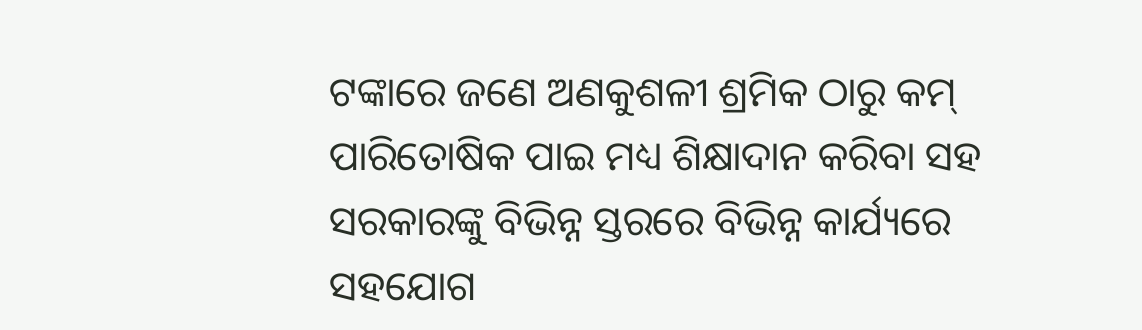ଟଙ୍କାରେ ଜଣେ ଅଣକୁଶଳୀ ଶ୍ରମିକ ଠାରୁ କମ୍ ପାରିତୋଷିକ ପାଇ ମଧ୍ୟ ଶିକ୍ଷାଦାନ କରିବା ସହ ସରକାରଙ୍କୁ ବିଭିନ୍ନ ସ୍ତରରେ ବିଭିନ୍ନ କାର୍ଯ୍ୟରେ ସହଯୋଗ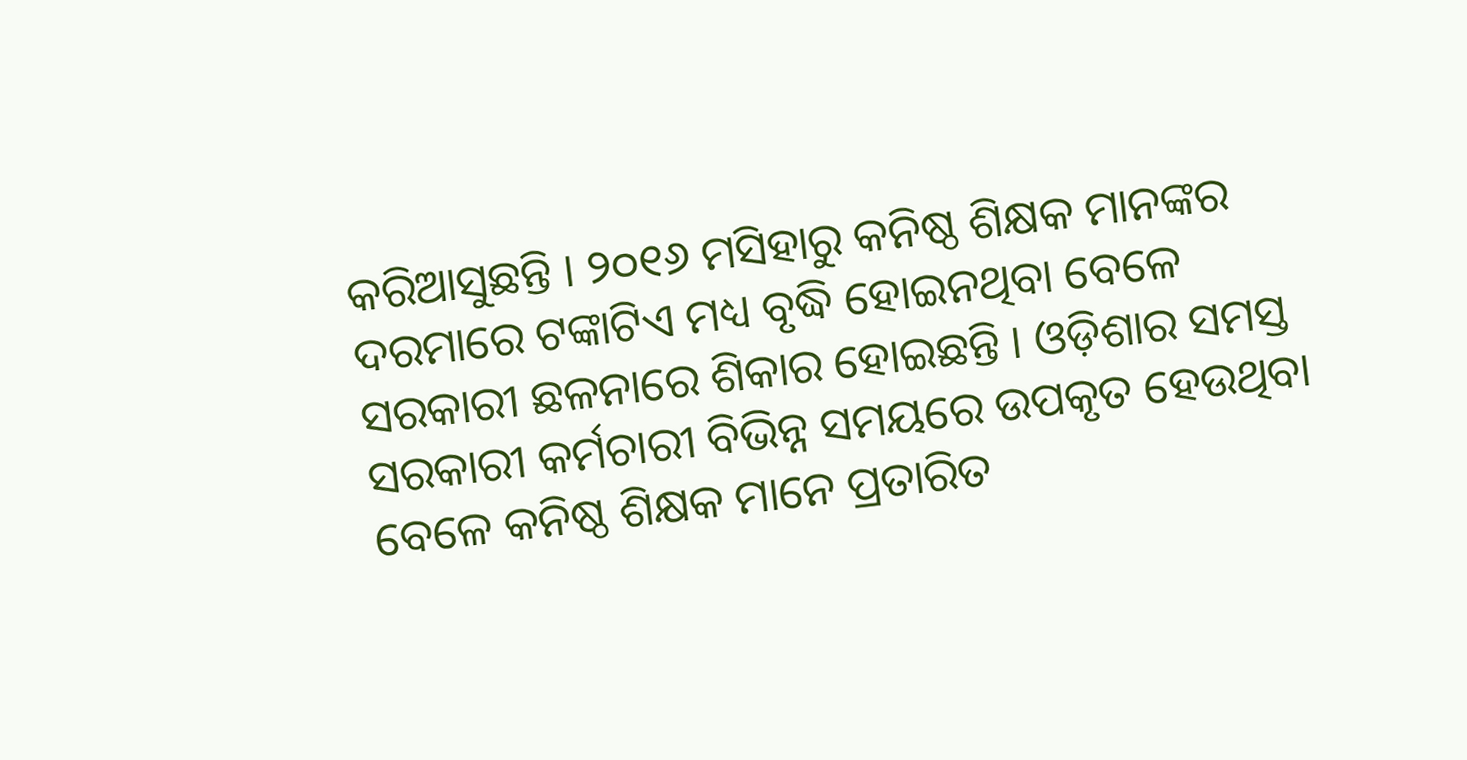କରିଆସୁଛନ୍ତି । ୨୦୧୬ ମସିହାରୁ କନିଷ୍ଠ ଶିକ୍ଷକ ମାନଙ୍କର ଦରମାରେ ଟଙ୍କାଟିଏ ମଧ୍ୟ ବୃଦ୍ଧି ହୋଇନଥିବା ବେଳେ ସରକାରୀ ଛଳନାରେ ଶିକାର ହୋଇଛନ୍ତି । ଓଡ଼ିଶାର ସମସ୍ତ ସରକାରୀ କର୍ମଚାରୀ ବିଭିନ୍ନ ସମୟରେ ଉପକୃତ ହେଉଥିବା ବେଳେ କନିଷ୍ଠ ଶିକ୍ଷକ ମାନେ ପ୍ରତାରିତ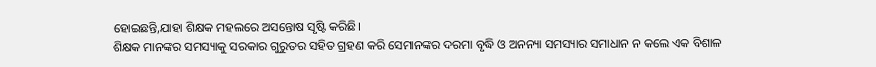ହୋଇଛନ୍ତି,ଯାହା ଶିକ୍ଷକ ମହଲରେ ଅସନ୍ତୋଷ ସୃଷ୍ଟି କରିଛି।
ଶିକ୍ଷକ ମାନଙ୍କର ସମସ୍ୟାକୁ ସରକାର ଗୁରୁତର ସହିତ ଗ୍ରହଣ କରି ସେମାନଙ୍କର ଦରମା ବୃଦ୍ଧି ଓ ଅନନ୍ୟା ସମସ୍ୟାର ସମାଧାନ ନ କଲେ ଏକ ବିଶାଳ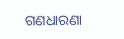ଗଣଧାରଣା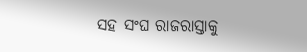ସହ ସଂଘ ରାଜରାସ୍ତାକୁ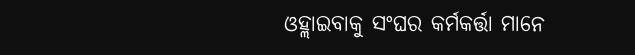ଓହ୍ଲାଇବାକୁ ସଂଘର କର୍ମକର୍ତ୍ତା ମାନେ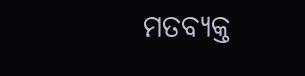ମତବ୍ୟକ୍ତ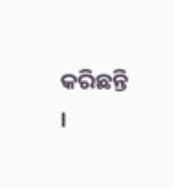କରିଛନ୍ତି ।